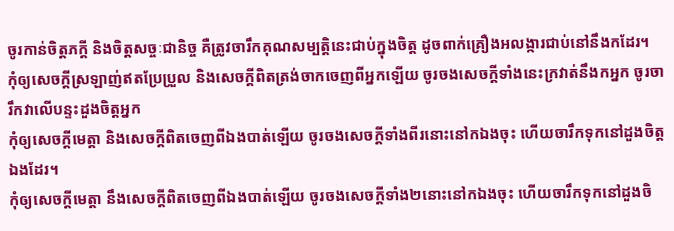ចូរកាន់ចិត្តភក្ដី និងចិត្តសច្ចៈជានិច្ច គឺត្រូវចារឹកគុណសម្បត្តិនេះជាប់ក្នុងចិត្ត ដូចពាក់គ្រឿងអលង្ការជាប់នៅនឹងកដែរ។
កុំឲ្យសេចក្ដីស្រឡាញ់ឥតប្រែប្រួល និងសេចក្ដីពិតត្រង់ចាកចេញពីអ្នកឡើយ ចូរចងសេចក្ដីទាំងនេះក្រវាត់នឹងកអ្នក ចូរចារឹកវាលើបន្ទះដួងចិត្តអ្នក
កុំឲ្យសេចក្ដីមេត្តា និងសេចក្ដីពិតចេញពីឯងបាត់ឡើយ ចូរចងសេចក្ដីទាំងពីរនោះនៅកឯងចុះ ហើយចារឹកទុកនៅដួងចិត្តឯងដែរ។
កុំឲ្យសេចក្ដីមេត្តា នឹងសេចក្ដីពិតចេញពីឯងបាត់ឡើយ ចូរចងសេចក្ដីទាំង២នោះនៅកឯងចុះ ហើយចារឹកទុកនៅដួងចិ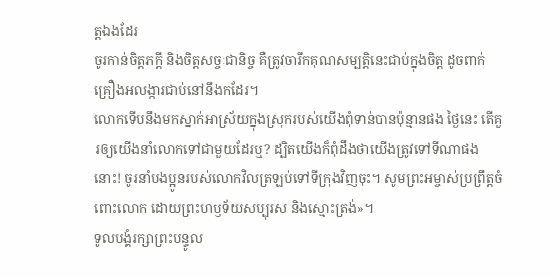ត្តឯងដែរ
ចូរកាន់ចិត្តភក្ដី និងចិត្តសច្ចៈជានិច្ច គឺត្រូវចារឹកគុណសម្បត្តិនេះជាប់ក្នុងចិត្ត ដូចពាក់គ្រឿងអលង្ការជាប់នៅនឹងកដែរ។
លោកទើបនឹងមកស្នាក់អាស្រ័យក្នុងស្រុករបស់យើងពុំទាន់បានប៉ុន្មានផង ថ្ងៃនេះ តើគួរឲ្យយើងនាំលោកទៅជាមួយដែរឬ? ដ្បិតយើងក៏ពុំដឹងថាយើងត្រូវទៅទីណាផងនោះ! ចូរនាំបងប្អូនរបស់លោកវិលត្រឡប់ទៅទីក្រុងវិញចុះ។ សូមព្រះអម្ចាស់ប្រព្រឹត្តចំពោះលោក ដោយព្រះហឫទ័យសប្បុរស និងស្មោះត្រង់»។
ទូលបង្គំរក្សាព្រះបន្ទូល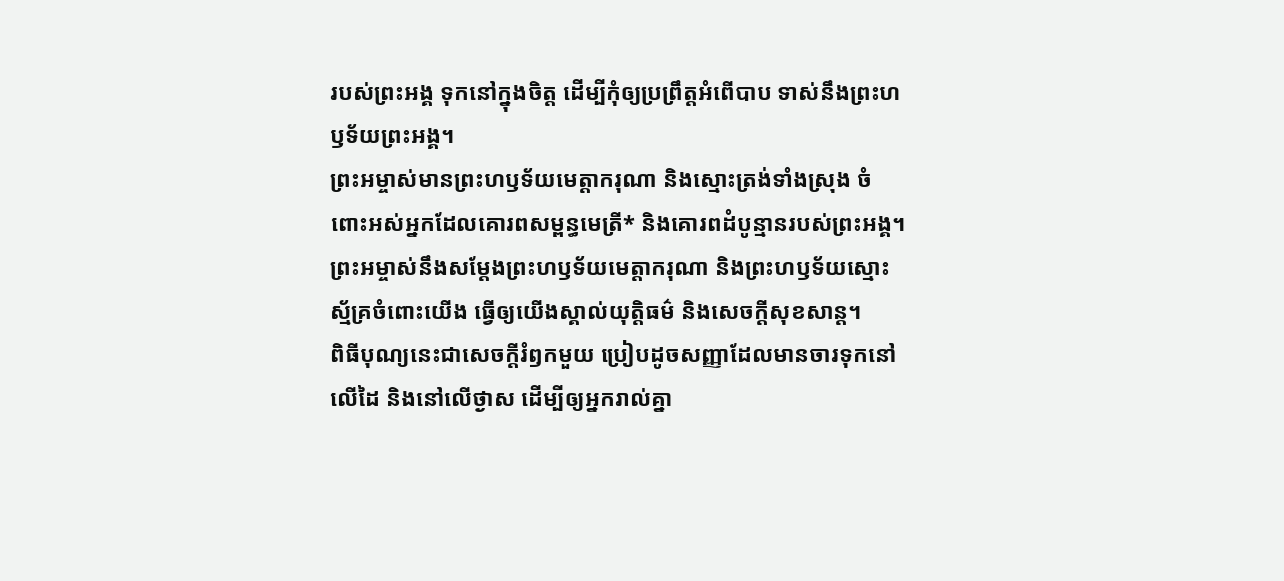របស់ព្រះអង្គ ទុកនៅក្នុងចិត្ត ដើម្បីកុំឲ្យប្រព្រឹត្តអំពើបាប ទាស់នឹងព្រះហឫទ័យព្រះអង្គ។
ព្រះអម្ចាស់មានព្រះហឫទ័យមេត្តាករុណា និងស្មោះត្រង់ទាំងស្រុង ចំពោះអស់អ្នកដែលគោរពសម្ពន្ធមេត្រី* និងគោរពដំបូន្មានរបស់ព្រះអង្គ។
ព្រះអម្ចាស់នឹងសម្តែងព្រះហឫទ័យមេត្តាករុណា និងព្រះហឫទ័យស្មោះស្ម័គ្រចំពោះយើង ធ្វើឲ្យយើងស្គាល់យុត្តិធម៌ និងសេចក្ដីសុខសាន្ត។
ពិធីបុណ្យនេះជាសេចក្ដីរំឭកមួយ ប្រៀបដូចសញ្ញាដែលមានចារទុកនៅលើដៃ និងនៅលើថ្ងាស ដើម្បីឲ្យអ្នករាល់គ្នា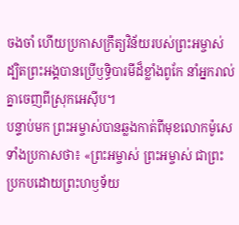ចងចាំ ហើយប្រកាសក្រឹត្យវិន័យរបស់ព្រះអម្ចាស់ ដ្បិតព្រះអង្គបានប្រើឫទ្ធិបារមីដ៏ខ្លាំងពូកែ នាំអ្នករាល់គ្នាចេញពីស្រុកអេស៊ីប។
បន្ទាប់មក ព្រះអម្ចាស់បានឆ្លងកាត់ពីមុខលោកម៉ូសេ ទាំងប្រកាសថា៖ «ព្រះអម្ចាស់ ព្រះអម្ចាស់ ជាព្រះប្រកបដោយព្រះហឫទ័យ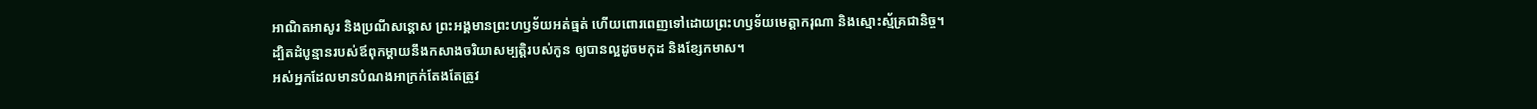អាណិតអាសូរ និងប្រណីសន្ដោស ព្រះអង្គមានព្រះហឫទ័យអត់ធ្មត់ ហើយពោរពេញទៅដោយព្រះហឫទ័យមេត្តាករុណា និងស្មោះស្ម័គ្រជានិច្ច។
ដ្បិតដំបូន្មានរបស់ឪពុកម្ដាយនឹងកសាងចរិយាសម្បត្តិរបស់កូន ឲ្យបានល្អដូចមកុដ និងខ្សែកមាស។
អស់អ្នកដែលមានបំណងអាក្រក់តែងតែត្រូវ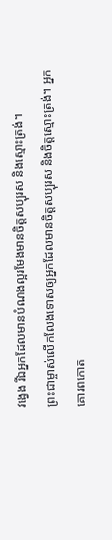វង្វេង រីឯអ្នកដែលមានបំណងល្អរមែងមានចិត្តសប្បុរស និងស្មោះត្រង់។
ព្រះជាម្ចាស់លើកលែងទោសឲ្យអ្នកដែលមានចិត្តសប្បុរស និងចិត្តស្មោះត្រង់។ អ្នកគោរពកោត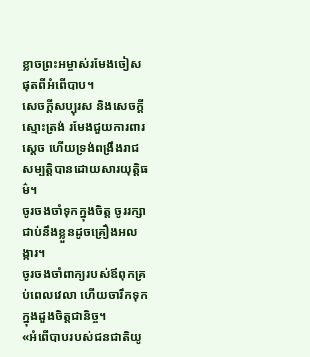ខ្លាចព្រះអម្ចាស់រមែងចៀសផុតពីអំពើបាប។
សេចក្ដីសប្បុរស និងសេចក្ដីស្មោះត្រង់ រមែងជួយការពារស្ដេច ហើយទ្រង់ពង្រឹងរាជសម្បត្តិបានដោយសារយុត្តិធម៌។
ចូរចងចាំទុកក្នុងចិត្ត ចូររក្សាជាប់នឹងខ្លួនដូចគ្រឿងអលង្ការ។
ចូរចងចាំពាក្យរបស់ឪពុកគ្រប់ពេលវេលា ហើយចារឹកទុកក្នុងដួងចិត្តជានិច្ច។
«អំពើបាបរបស់ជនជាតិយូ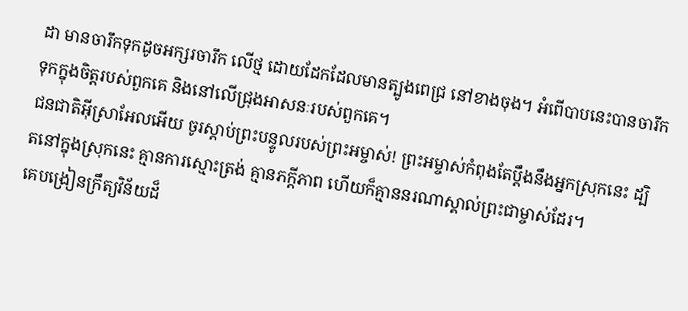ដា មានចារឹកទុកដូចអក្សរចារឹក លើថ្ម ដោយដែកដែលមានត្បូងពេជ្រ នៅខាងចុង។ អំពើបាបនេះបានចារឹកទុកក្នុងចិត្តរបស់ពួកគេ និងនៅលើជ្រុងអាសនៈរបស់ពួកគេ។
ជនជាតិអ៊ីស្រាអែលអើយ ចូរស្ដាប់ព្រះបន្ទូលរបស់ព្រះអម្ចាស់! ព្រះអម្ចាស់កំពុងតែប្ដឹងនឹងអ្នកស្រុកនេះ ដ្បិតនៅក្នុងស្រុកនេះ គ្មានការស្មោះត្រង់ គ្មានភក្ដីភាព ហើយក៏គ្មាននរណាស្គាល់ព្រះជាម្ចាស់ដែរ។
គេបង្រៀនក្រឹត្យវិន័យដ៏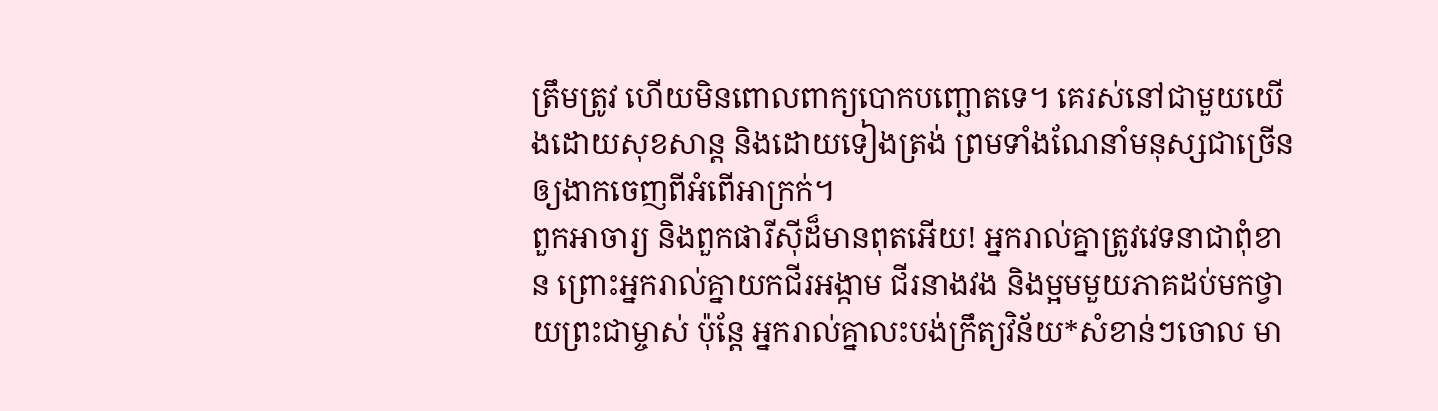ត្រឹមត្រូវ ហើយមិនពោលពាក្យបោកបញ្ឆោតទេ។ គេរស់នៅជាមួយយើងដោយសុខសាន្ត និងដោយទៀងត្រង់ ព្រមទាំងណែនាំមនុស្សជាច្រើន ឲ្យងាកចេញពីអំពើអាក្រក់។
ពួកអាចារ្យ និងពួកផារីស៊ីដ៏មានពុតអើយ! អ្នករាល់គ្នាត្រូវវេទនាជាពុំខាន ព្រោះអ្នករាល់គ្នាយកជីរអង្កាម ជីរនាងវង និងម្អមមួយភាគដប់មកថ្វាយព្រះជាម្ចាស់ ប៉ុន្តែ អ្នករាល់គ្នាលះបង់ក្រឹត្យវិន័យ*សំខាន់ៗចោល មា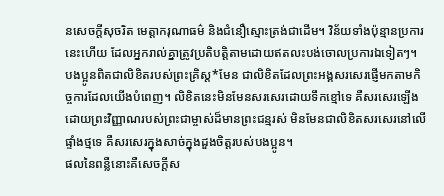នសេចក្ដីសុចរិត មេត្តាករុណាធម៌ និងជំនឿស្មោះត្រង់ជាដើម។ វិន័យទាំងប៉ុន្មានប្រការនេះហើយ ដែលអ្នករាល់គ្នាត្រូវប្រតិបត្តិតាមដោយឥតលះបង់ចោលប្រការឯទៀតៗ។
បងប្អូនពិតជាលិខិតរបស់ព្រះគ្រិស្ត*មែន ជាលិខិតដែលព្រះអង្គសរសេរផ្ញើមកតាមកិច្ចការដែលយើងបំពេញ។ លិខិតនេះមិនមែនសរសេរដោយទឹកខ្មៅទេ គឺសរសេរឡើងដោយព្រះវិញ្ញាណរបស់ព្រះជាម្ចាស់ដ៏មានព្រះជន្មរស់ មិនមែនជាលិខិតសរសេរនៅលើផ្ទាំងថ្មទេ គឺសរសេរក្នុងសាច់ក្នុងដួងចិត្តរបស់បងប្អូន។
ផលនៃពន្លឺនោះគឺសេចក្ដីស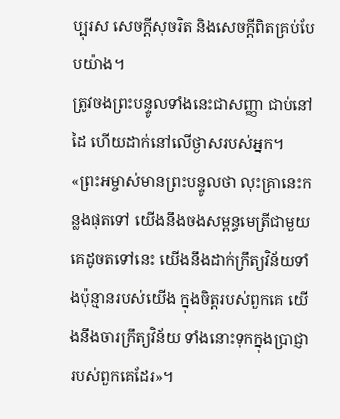ប្បុរស សេចក្ដីសុចរិត និងសេចក្ដីពិតគ្រប់បែបយ៉ាង។
ត្រូវចងព្រះបន្ទូលទាំងនេះជាសញ្ញា ជាប់នៅដៃ ហើយដាក់នៅលើថ្ងាសរបស់អ្នក។
«ព្រះអម្ចាស់មានព្រះបន្ទូលថា លុះគ្រានេះកន្លងផុតទៅ យើងនឹងចងសម្ពន្ធមេត្រីជាមួយគេដូចតទៅនេះ យើងនឹងដាក់ក្រឹត្យវិន័យទាំងប៉ុន្មានរបស់យើង ក្នុងចិត្តរបស់ពួកគេ យើងនឹងចារក្រឹត្យវិន័យ ទាំងនោះទុកក្នុងប្រាជ្ញារបស់ពួកគេដែរ»។